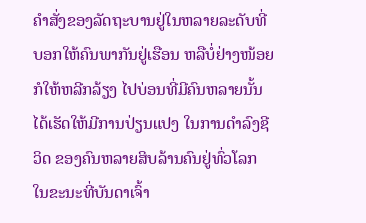ຄຳສັ່ງຂອງລັດຖະບານຢູ່ໃນຫລາຍລະດັບທີ່ບອກໃຫ້ຄົນພາກັນຢູ່ເຮືອນ ຫລືບໍ່ຢ່າງໜ້ອຍກໍໃຫ້ຫລີກລ້ຽງ ໄປບ່ອນທີ່ມີຄົນຫລາຍນັ້ນ ໄດ້ເຮັດໃຫ້ມີການປ່ຽນແປງ ໃນການດຳລົງຊີວິດ ຂອງຄົນຫລາຍສິບລ້ານຄົນຢູ່ທົ່ວໂລກ ໃນຂະນະທີ່ບັນດາເຈົ້າ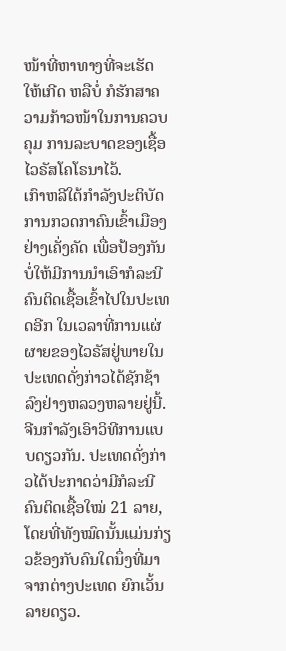ໜ້າທີ່ຫາທາງທີ່ຈະເຮັດໃຫ້ເກີດ ຫລືບໍ່ ກໍຮັກສາຄວາມກ້າວໜ້າໃນການຄວບຄຸມ ການລະບາດຂອງເຊື້ອໄວຣັສໂຄໂຣນາໄວ້.
ເກົາຫລີໃຕ້ກຳລັງປະຕິບັດການກວດກາຄົນເຂົ້າເມືອງຢ່າງເຄັ່ງຄັດ ເພື່ອປ້ອງກັນບໍ່ໃຫ້ມີການນຳເອົາກໍລະນີຄົນຕິດເຊື້ອເຂົ້າໄປໃນປະເທດອີກ ໃນເວລາທີ່ການແຜ່ຜາຍຂອງໄວຣັສຢູ່ພາຍໃນປະເທດດັ່ງກ່າວໄດ້ຊັກຊ້າລົງຢ່າງຫລວງຫລາຍຢູ່ນີ້.
ຈີນກຳລັງເອົາວິທີການແບບດຽວກັນ. ປະເທດດັ່ງກ່າວໄດ້ປະກາດວ່າມີກໍລະນີຄົນຕິດເຊື້ອໃໝ່ 21 ລາຍ, ໂດຍທີ່ທັງໝົດນັ້ນແມ່ນກ່ຽວຂ້ອງກັບຄົນໃດນຶ່ງທີ່ມາຈາກຕ່າງປະເທດ ຍົກເວັ້ນລາຍດຽວ.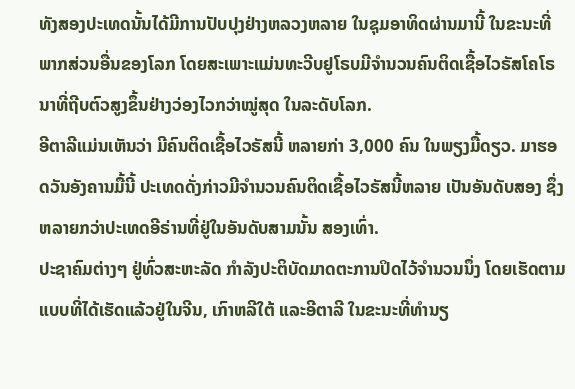ທັງສອງປະເທດນັ້ນໄດ້ມີການປັບປຸງຢ່າງຫລວງຫລາຍ ໃນຊຸມອາທິດຜ່ານມານີ້ ໃນຂະນະທີ່ພາກສ່ວນອື່ນຂອງໂລກ ໂດຍສະເພາະແມ່ນທະວີບຢູໂຣບມີຈຳນວນຄົນຕິດເຊື້ອໄວຣັສໂຄໂຣນາທີ່ຖີບຕົວສູງຂຶ້ນຢ່າງວ່ອງໄວກວ່າໝູ່ສຸດ ໃນລະດັບໂລກ.
ອີຕາລີແມ່ນເຫັນວ່າ ມີຄົນຕິດເຊື້ອໄວຣັສນີ້ ຫລາຍກ່າ 3,000 ຄົນ ໃນພຽງມື້ດຽວ. ມາຮອດວັນອັງຄານມື້ນີ້ ປະເທດດັ່ງກ່າວມີຈຳນວນຄົນຕິດເຊື້ອໄວຣັສນີ້ຫລາຍ ເປັນອັນດັບສອງ ຊຶ່ງຫລາຍກວ່າປະເທດອີຣ່ານທີ່ຢູ່ໃນອັນດັບສາມນັ້ນ ສອງເທົ່າ.
ປະຊາຄົມຕ່າງໆ ຢູ່ທົ່ວສະຫະລັດ ກຳລັງປະຕິບັດມາດຕະການປິດໄວ້ຈຳນວນນຶ່ງ ໂດຍເຮັດຕາມແບບທີ່ໄດ້ເຮັດແລ້ວຢູ່ໃນຈີນ, ເກົາຫລີໃຕ້ ແລະອີຕາລີ ໃນຂະນະທີ່ທຳນຽ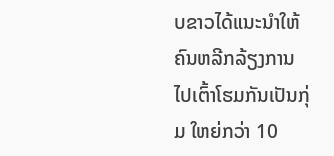ບຂາວໄດ້ແນະນຳໃຫ້ຄົນຫລີກລ້ຽງການໄປເຕົ້າໂຮມກັນເປັນກຸ່ມ ໃຫຍ່ກວ່າ 10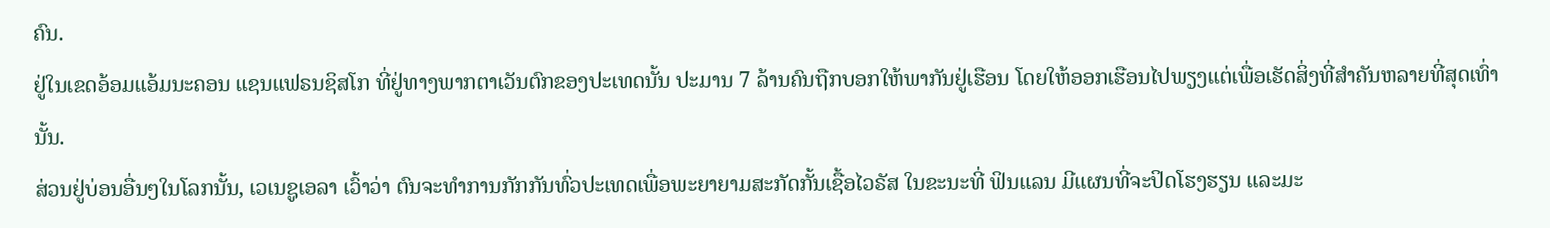ຄົນ.
ຢູ່ໃນເຂດອ້ອມແອ້ມນະຄອນ ແຊນແຟຣນຊິສໂກ ທີ່ຢູ່ທາງພາກຕາເວັນຕົກຂອງປະເທດນັ້ນ ປະມານ 7 ລ້ານຄົນຖືກບອກໃຫ້ພາກັນຢູ່ເຮືອນ ໂດຍໃຫ້ອອກເຮືອນໄປພຽງແຕ່ເພື່ອເຮັດສິ່ງທີ່ສຳຄັນຫລາຍທີ່ສຸດເທົ່ານັ້ນ.
ສ່ວນຢູ່ບ່ອນອື່ນໆໃນໂລກນັ້ນ, ເວເນຊູເອລາ ເວົ້າວ່າ ຕົນຈະທຳການກັກກັນທົ່ວປະເທດເພື່ອພະຍາຍາມສະກັດກັ້ນເຊື້ອໄວຣັສ ໃນຂະນະທີ່ ຟິນແລນ ມີແຜນທີ່ຈະປິດໂຮງຮຽນ ແລະມະ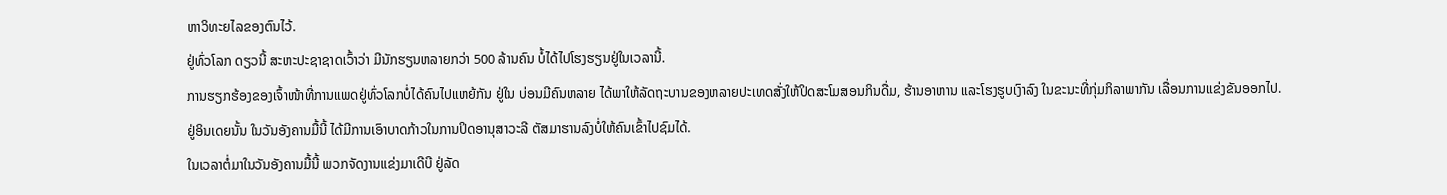ຫາວິທະຍໄລຂອງຕົນໄວ້.
ຢູ່ທົ່ວໂລກ ດຽວນີ້ ສະຫະປະຊາຊາດເວົ້າວ່າ ມີນັກຮຽນຫລາຍກວ່າ 500 ລ້ານຄົນ ບໍ້ໄດ້ໄປໂຮງຮຽນຢູ່ໃນເວລານີ້.
ການຮຽກຮ້ອງຂອງເຈົ້າໜ້າທີ່ການແພດຢູ່ທົ່ວໂລກບໍ່ໄດ້ຄົນໄປແຫຍ້ກັນ ຢູ່ໃນ ບ່ອນມີຄົນຫລາຍ ໄດ້ພາໃຫ້ລັດຖະບານຂອງຫລາຍປະເທດສັ່ງໃຫ້ປິດສະໂມສອນກິນດື່ມ, ຮ້ານອາຫານ ແລະໂຮງຮູບເງົາລົງ ໃນຂະນະທີ່ກຸ່ມກິລາພາກັນ ເລື່ອນການແຂ່ງຂັນອອກໄປ.
ຢູ່ອິນເດຍນັ້ນ ໃນວັນອັງຄານມື້ນີ້ ໄດ້ມີການເອົາບາດກ້າວໃນການປິດອານຸສາວະລີ ຕັສມາຮານລົງບໍ່ໃຫ້ຄົນເຂົ້າໄປຊົມໄດ້.
ໃນເວລາຕໍ່ມາໃນວັນອັງຄານມື້ນີ້ ພວກຈັດງານແຂ່ງມາເດີບີ ຢູ່ລັດ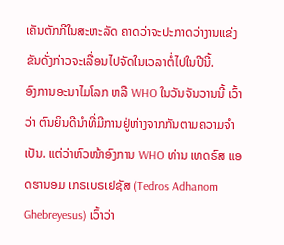ເຄັນຕັກກີໃນສະຫະລັດ ຄາດວ່າຈະປະກາດວ່າງານແຂ່ງຂັນດັ່ງກ່າວຈະເລື່ອນໄປຈັດໃນເວລາຕໍ່ໄປໃນປີນີ້.
ອົງການອະນາໄມໂລກ ຫລື WHO ໃນວັນຈັນວານນີ້ ເວົ້າວ່າ ຕົນຍິນດີນຳທີ່ມີການຢູ່ຫ່າງຈາກກັນຕາມຄວາມຈຳເປັນ. ແຕ່ວ່າຫົວໜ້າອົງການ WHO ທ່ານ ເທດຣົສ ແອດຮານອມ ເກຣເບຣເຢຊັສ (Tedros Adhanom Ghebreyesus) ເວົ້າວ່າ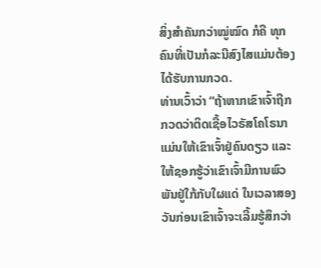ສິ່ງສຳຄັນກວ່າໝູ່ໝົດ ກໍຄື ທຸກຄົນທີ່ເປັນກໍລະນີສົງໄສແມ່ນຕ້ອງໄດ້ຮັບການກວດ.
ທ່ານເວົ້າວ່າ “ຖ້າຫາກເຂົາເຈົ້າຖືກກວດວ່າຕິດເຊື້ອໄວຣັສໂຄໂຣນາ ແມ່ນໃຫ້ເຂົາເຈົ້າຢູ່ຄົນດຽວ ແລະໃຫ້ຊອກຮູ້ວ່າເຂົາເຈົ້າມີການພົວພັນຢູ່ໃກ້ກັບໃຜແດ່ ໃນເວລາສອງວັນກ່ອນເຂົາເຈົ້າຈະເລີ້ມຮູ້ສຶກວ່າ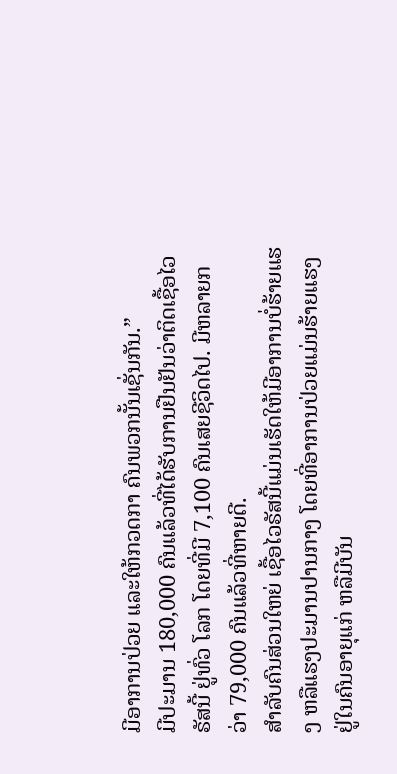ມີອາການປ່ວຍ ແລະໃຫ້ກວດກາ ຄົນພວກນັ້ນເຊັ່ນກັນ.”
ມີປະມານ 180,000 ຄົນແລ້ວທີ່ໄດ້ຮັບການຢືນຢັນວ່າຕິດເຊື້ອໄວຣັສນີ້ ຢູ່ທົ່ວ ໂລກ ໂດຍທີ່ມີ 7,100 ຄົນເສຍຊີວິດໄປ. ມີຫລາຍກວ່າ 79,000 ຄົນແລ້ວທີ່ຫາຍດີ.
ສຳລັບຄົນສ່ວນໃຫຍ່ ເຊື້ອໄວຣັສນີ້ແມ່ນເຮັດໃຫ້ມີອາການບໍ່ຮ້າຍແຮງ ຫລືແຮງປະມານປານກາງ ໂດຍທີ່ອາການປ່ວຍແມ່ນຮ້າຍແຮງຢູ່ໃນຄົນອາຍຸແກ່ ຫລືມີບັນ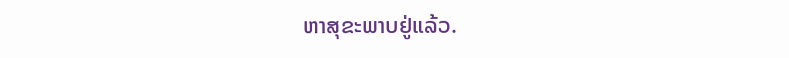ຫາສຸຂະພາບຢູ່ແລ້ວ.